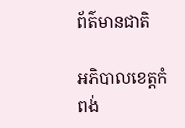ព័ត៌មានជាតិ

អភិបាលខេត្តកំពង់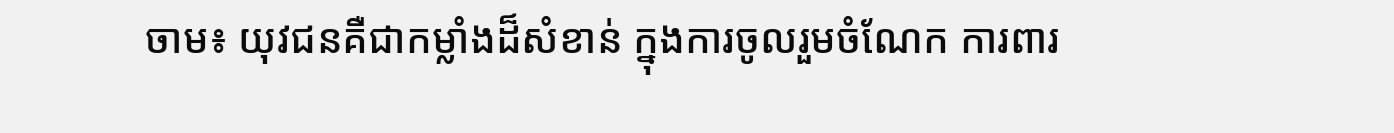ចាម៖ យុវជនគឺជាកម្លាំងដ៏សំខាន់ ក្នុងការចូលរួមចំណែក ការពារ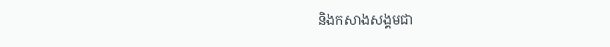និងកសាងសង្គមជា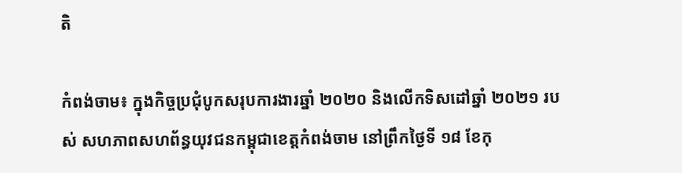តិ

កំពង់ចាម៖ ក្នុងកិច្ចប្រជុំបូកសរុបការងារឆ្នាំ ២០២០ និងលើកទិសដៅឆ្នាំ ២០២១ របស់ សហភាពសហព័ន្ធយុវជនកម្ពុជាខេត្តកំពង់ចាម នៅព្រឹកថ្ងៃទី ១៨ ខែកុ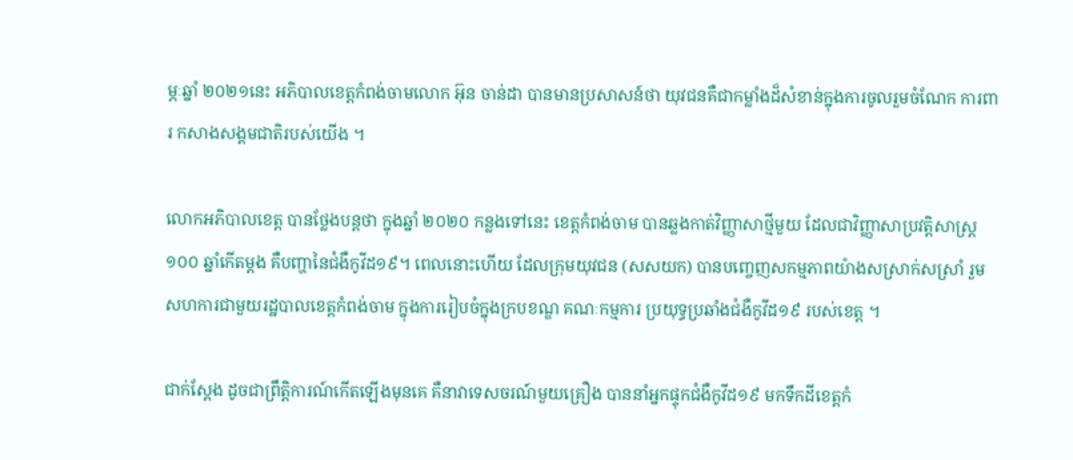ម្ភៈឆ្នាំ ២០២១នេះ អភិបាលខេត្តកំពង់ចាមលោក អ៊ុន ចាន់ដា បានមានប្រសាសន៍ថា យុវជនគឺជាកម្លាំងដ៏សំខាន់ក្នុងការចូលរួមចំណែក ការពារ កសាងសង្គមជាតិរបស់យើង ។

លោកអភិបាលខេត្ត បានថ្លែងបន្តថា ក្នុងឆ្នាំ ២០២០ កន្លងទៅនេះ ខេត្តកំពង់ចាម បានឆ្លងកាត់វិញ្ញាសាថ្មីមួយ ដែលជាវិញ្ញាសាប្រវត្តិសាស្ត្រ ១០០ ឆ្នាំកើតម្ដង គឺបញ្ហានៃជំងឺកូវីដ១៩។ ពេលនោះហើយ ដែលក្រុមយុវជន (សសយក) បានបញ្ចេញសកម្មភាពយ៉ាងសស្រាក់សស្រាំ រួមសហការជាមួយរដ្ឋបាលខេត្តកំពង់ចាម ក្នុងការរៀបចំក្នុងក្របខណ្ឌ គណៈកម្មការ ប្រយុទ្ធប្រឆាំងជំងឺកូវីដ១៩ របស់ខេត្ត ។

ជាក់ស្តែង ដូចជាព្រឹត្តិការណ៍កើតឡើងមុនគេ គឺនាវាទេសចរណ៍មួយគ្រឿង បាននាំអ្នកផ្ទុកជំងឺកូវីដ១៩ មកទឹកដីខេត្តកំ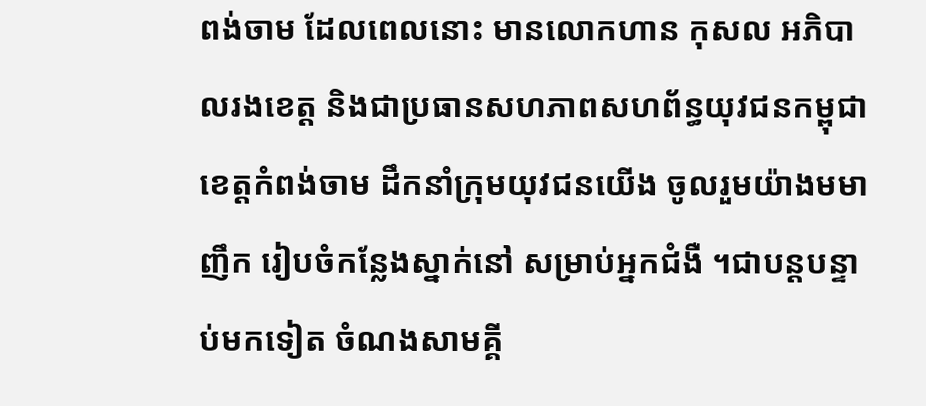ពង់ចាម ដែលពេលនោះ មានលោកហាន កុសល អភិបាលរងខេត្ត និងជាប្រធានសហភាពសហព័ន្ធយុវជនកម្ពុជា ខេត្តកំពង់ចាម ដឹកនាំក្រុមយុវជនយើង ចូលរួមយ៉ាងមមាញឹក រៀបចំកន្លែងស្នាក់នៅ សម្រាប់អ្នកជំងឺ ។ជាបន្តបន្ទាប់មកទៀត ចំណងសាមគ្គី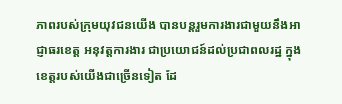ភាពរបស់ក្រុមយុវជនយើង បានបន្តរួមការងារជាមួយនឹងអាជ្ញាធរខេត្ត អនុវត្តការងារ ជាប្រយោជន៍ដល់ប្រជាពលរដ្ឋ ក្នុងខេត្តរបស់យើងជាច្រើនទៀត ដែ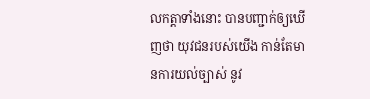លកត្តាទាំងនោះ បានបញ្ជាក់ឲ្យឃើញថា យុវជនរបស់យើង កាន់តែមានការយល់ច្បាស់ នូវ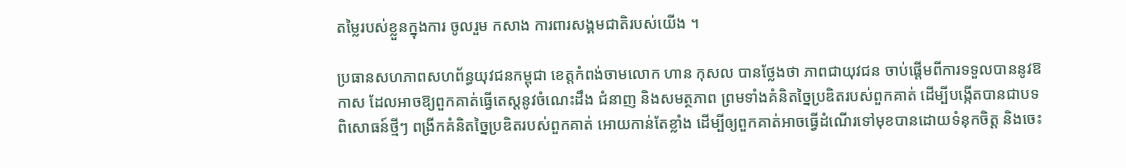តម្លៃរបស់ខ្លួនក្នុងការ ចូលរួម កសាង ការពារសង្គមជាតិរបស់យើង ។

ប្រធានសហភាពសហព័ន្ធយុវជនកម្ពុជា ខេត្តកំពង់ចាមលោក ហាន កុសល បានថ្លែងថា ភាពជាយុវជន ចាប់ផ្ដើមពីការទទួលបាននូវឱកាស ដែលអាចឱ្យពួកគាត់ធ្វើតេស្តនូវចំណេះដឹង ជំនាញ និងសមត្ថភាព ព្រមទាំងគំនិតច្នៃប្រឌិតរបស់ពួកគាត់ ដើម្បីបង្កើតបានជាបទពិសោធន៍ថ្មីៗ ពង្រីកគំនិតច្នៃប្រឌិតរបស់ពួកគាត់ អោយកាន់តែខ្លាំង ដើម្បីឲ្យពួកគាត់អាចធ្វើដំណើរទៅមុខបានដោយទំនុកចិត្ត និងចេះ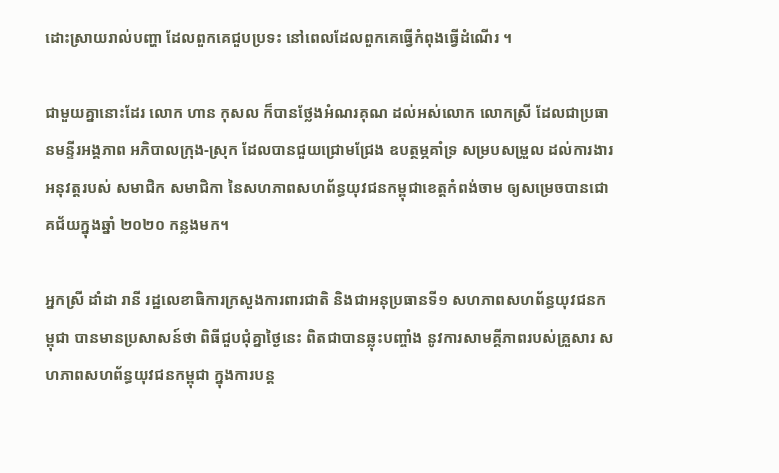ដោះស្រាយរាល់បញ្ហា ដែលពួកគេជួបប្រទះ នៅពេលដែលពួកគេធ្វើកំពុងធ្វើដំណើរ ។

ជាមួយគ្នានោះដែរ លោក ហាន កុសល ក៏បានថ្លែងអំណរគុណ ដល់អស់លោក លោកស្រី ដែលជាប្រធានមន្ទីរអង្គភាព អភិបាលក្រុង-ស្រុក ដែលបានជួយជ្រោមជ្រែង ឧបត្ថម្ភគាំទ្រ សម្របសម្រួល ដល់ការងារអនុវត្តរបស់ សមាជិក សមាជិកា នៃសហភាពសហព័ន្ធយុវជនកម្ពុជាខេត្តកំពង់ចាម ឲ្យសម្រេចបានជោគជ័យក្នុងឆ្នាំ ២០២០ កន្លងមក។

អ្នកស្រី ដាំដា រានី រដ្ឋលេខាធិការក្រសួងការពារជាតិ និងជាអនុប្រធានទី១ សហភាពសហព័ន្ធយុវជនកម្ពុជា បានមានប្រសាសន៍ថា ពិធីជួបជុំគ្នាថ្ងៃនេះ ពិតជាបានឆ្លុះបញ្ចាំង នូវការសាមគ្គីភាពរបស់គ្រួសារ សហភាពសហព័ន្ធយុវជនកម្ពុជា ក្នុងការបន្ត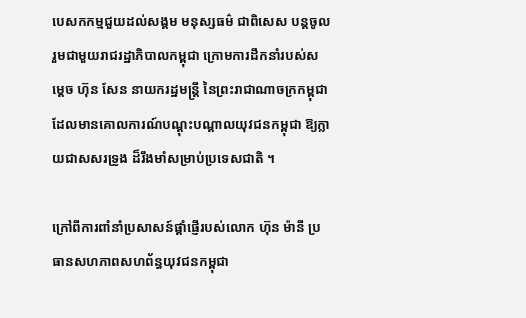បេសកកម្មជួយដល់សង្គម មនុស្សធម៌ ជាពិសេស បន្តចូលរួមជាមួយរាជរដ្ឋាភិបាលកម្ពុជា ក្រោមការដឹកនាំរបស់សម្ដេច ហ៊ុន សែន នាយករដ្ឋមន្ត្រី នៃព្រះរាជាណាចក្រកម្ពុជា ដែលមានគោលការណ៍បណ្ដុះបណ្ដាលយុវជនកម្ពុជា ឱ្យក្លាយជាសសរទ្រូង ដ៏រឹងមាំសម្រាប់ប្រទេសជាតិ ។

ក្រៅពីការពាំនាំប្រសាសន៍ផ្ដាំផ្ញើរបស់លោក ហ៊ុន ម៉ានី ប្រធានសហភាពសហព័ន្ធយុវជនកម្ពុជា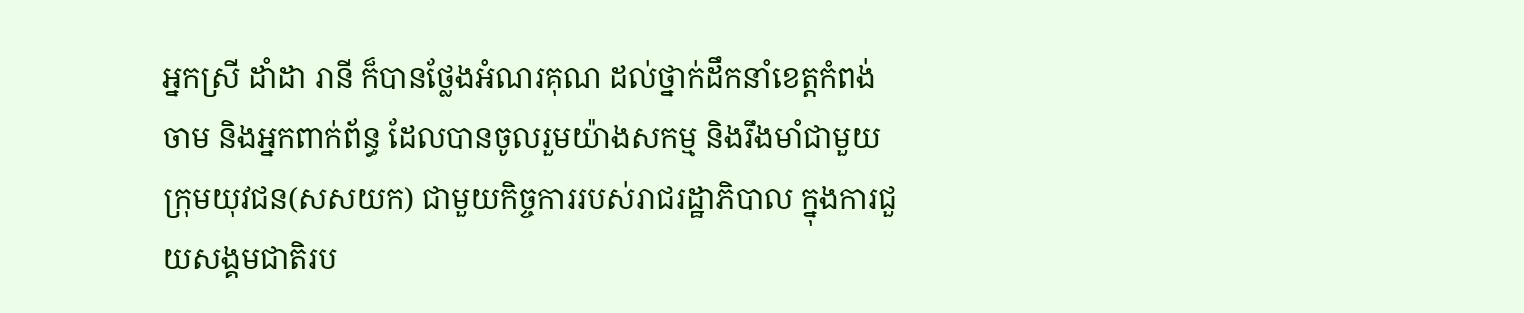អ្នកស្រី ដាំដា រានី ក៏បានថ្លែងអំណរគុណ ដល់ថ្នាក់ដឹកនាំខេត្តកំពង់ចាម និងអ្នកពាក់ព័ន្ធ ដែលបានចូលរួមយ៉ាងសកម្ម និងរឹងមាំជាមួយក្រុមយុវជន(សសយក) ជាមួយកិច្ចការរបស់រាជរដ្ឋាភិបាល ក្នុងការជួយសង្គមជាតិរប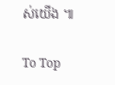ស់យើង ៕

To Top